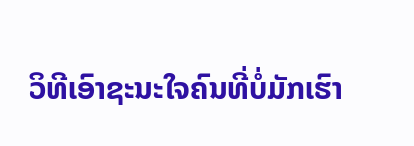ວິທີເອົາຊະນະໃຈຄົນທີ່ບໍ່ມັກເຮົາ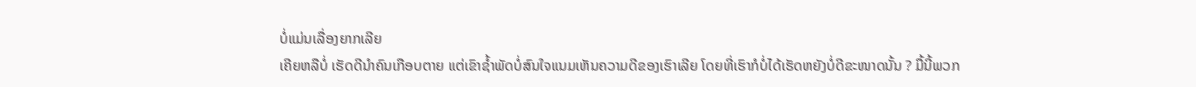ບໍ່ແມ່ນເລື່ອງຍາກເລີຍ
ເຄີຍຫລືບໍ່ ເຮັດດີນຳຄົນເກືອບຕາຍ ແຕ່ເຂົາຊ້ຳພັດບໍ່ສົນໃຈແນມເຫັນຄວາມດີຂອງເຮົາເລີຍ ໂດຍທີ່ເຮົາກໍບໍ່ໄດ້ເຮັດຫຍັງບໍ່ດີຂະໜາດນັ້ນ ? ມື້ນີ້ພວກ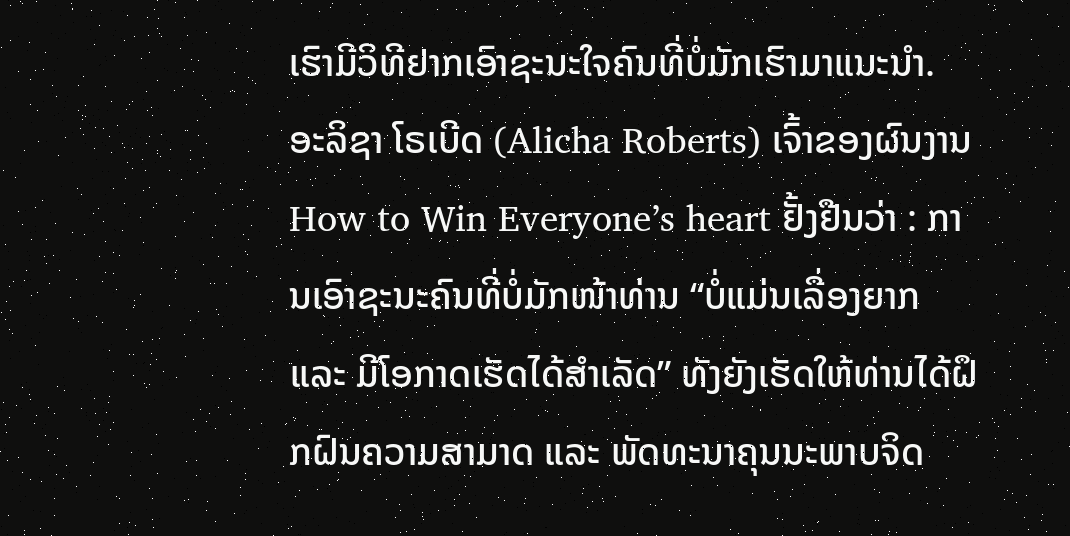ເຮົາມີວິທີຢາກເອົາຊະນະໃຈຄົນທີ່ບໍ່ມັກເຮົາມາແນະນຳ.
ອະລິຊາ ໂຣເບີດ (Alicha Roberts) ເຈົ້າຂອງຜົນງານ How to Win Everyone’s heart ຢັ້ງຢືນວ່າ : ການເອົາຊະນະຄົນທີ່ບໍ່ມັກໜ້າທ່ານ “ບໍ່ແມ່ນເລື່ອງຍາກ ແລະ ມີໂອກາດເຮັດໄດ້ສຳເລັດ” ທັງຍັງເຮັດໃຫ້ທ່ານໄດ້ຝຶກຝົນຄວາມສາມາດ ແລະ ພັດທະນາຄຸນນະພາບຈິດ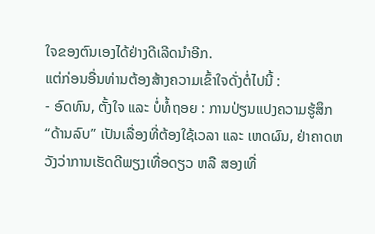ໃຈຂອງຕົນເອງໄດ້ຢ່າງດີເລີດນຳອີກ.
ແຕ່ກ່ອນອື່ນທ່ານຕ້ອງສ້າງຄວາມເຂົ້າໃຈດັ່ງຕໍ່ໄປນີ້ :
- ອົດທົນ, ຕັ້ງໃຈ ແລະ ບໍ່ທໍ້ຖອຍ : ການປ່ຽນແປງຄວາມຮູ້ສຶກ “ດ້ານລົບ” ເປັນເລື່ອງທີ່ຕ້ອງໃຊ້ເວລາ ແລະ ເຫດຜົນ, ຢ່າຄາດຫວັງວ່າການເຮັດດີພຽງເທື່ອດຽວ ຫລື ສອງເທື່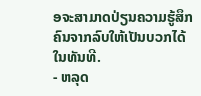ອຈະສາມາດປ່ຽນຄວາມຮູ້ສຶກຄົນຈາກລົບໃຫ້ເປັນບວກໄດ້ໃນທັນທີ.
- ຫລຸດ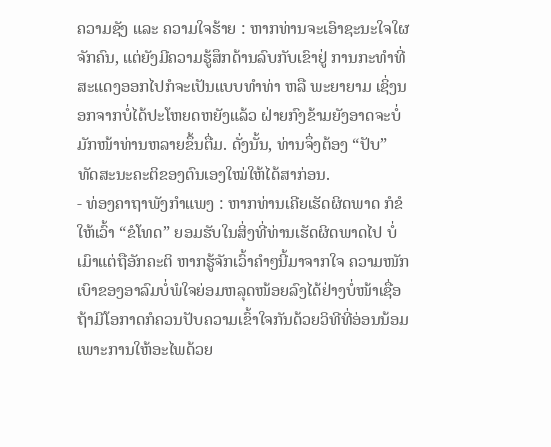ຄວາມຊັງ ແລະ ຄວາມໃຈຮ້າຍ : ຫາກທ່ານຈະເອົາຊະນະໃຈໃຜຈັກຄົນ, ແຕ່ຍັງມີຄວາມຮູ້ສຶກດ້ານລົບກັບເຂົາຢູ່ ການກະທຳທີ່ສະແດງອອກໄປກໍຈະເປັນແບບທຳທ່າ ຫລື ພະຍາຍາມ ເຊິ່ງນອກຈາກບໍ່ໄດ້ປະໂຫຍດຫຍັງແລ້ວ ຝ່າຍກົງຂ້າມຍັງອາດຈະບໍ່ມັກໜ້າທ່ານຫລາຍຂຶ້ນຕື່ມ. ດັ່ງນັ້ນ, ທ່ານຈຶ່ງຕ້ອງ “ປັບ” ທັດສະນະຄະຕິຂອງຕົນເອງໃໝ່ໃຫ້ໄດ້ສາກ່ອນ.
- ທ່ອງຄາຖາພັງກຳແພງ : ຫາກທ່ານເຄີຍເຮັດຜິດພາດ ກໍຂໍໃຫ້ເວົ້າ “ຂໍໂທດ” ຍອມຮັບໃນສິ່ງທີ່ທ່ານເຮັດຜິດພາດໄປ ບໍ່ເມົາແຕ່ຖືອັກຄະຕິ ຫາກຮູ້ຈັກເວົ້າຄຳໆນີ້ມາຈາກໃຈ ຄວາມໜັກເບົາຂອງອາລົມບໍ່ພໍໃຈຍ່ອມຫລຸດໜ້ອຍລົງໄດ້ຢ່າງບໍ່ໜ້າເຊື່ອ ຖ້າມີໂອກາດກໍຄວນປັບຄວາມເຂົ້າໃຈກັນດ້ວຍວິທີທີ່ອ່ອນນ້ອມ ເພາະການໃຫ້ອະໄພດ້ວຍ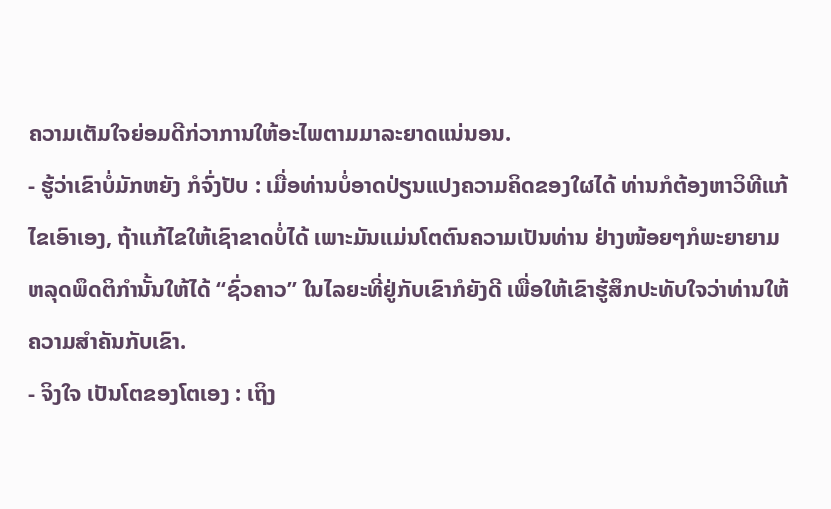ຄວາມເຕັມໃຈຍ່ອມດີກ່ວາການໃຫ້ອະໄພຕາມມາລະຍາດແນ່ນອນ.
- ຮູ້ວ່າເຂົາບໍ່ມັກຫຍັງ ກໍຈົ່ງປັບ : ເມື່ອທ່ານບໍ່ອາດປ່ຽນແປງຄວາມຄິດຂອງໃຜໄດ້ ທ່ານກໍຕ້ອງຫາວິທີແກ້ໄຂເອົາເອງ, ຖ້າແກ້ໄຂໃຫ້ເຊົາຂາດບໍ່ໄດ້ ເພາະມັນແມ່ນໂຕຕົນຄວາມເປັນທ່ານ ຢ່າງໜ້ອຍໆກໍພະຍາຍາມຫລຸດພຶດຕິກຳນັ້ນໃຫ້ໄດ້ “ຊົ່ວຄາວ” ໃນໄລຍະທີ່ຢູ່ກັບເຂົາກໍຍັງດີ ເພື່ອໃຫ້ເຂົາຮູ້ສຶກປະທັບໃຈວ່າທ່ານໃຫ້ຄວາມສຳຄັນກັບເຂົາ.
- ຈິງໃຈ ເປັນໂຕຂອງໂຕເອງ : ເຖິງ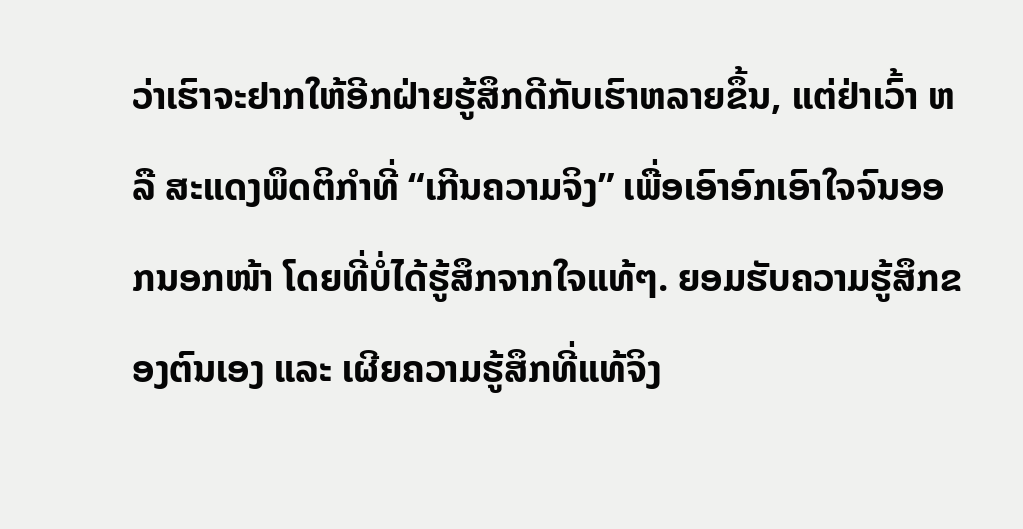ວ່າເຮົາຈະຢາກໃຫ້ອີກຝ່າຍຮູ້ສຶກດີກັບເຮົາຫລາຍຂຶ້ນ, ແຕ່ຢ່າເວົ້າ ຫລື ສະແດງພຶດຕິກຳທີ່ “ເກີນຄວາມຈິງ” ເພື່ອເອົາອົກເອົາໃຈຈົນອອກນອກໜ້າ ໂດຍທີ່ບໍ່ໄດ້ຮູ້ສຶກຈາກໃຈແທ້ໆ. ຍອມຮັບຄວາມຮູ້ສຶກຂອງຕົນເອງ ແລະ ເຜີຍຄວາມຮູ້ສຶກທີ່ແທ້ຈິງ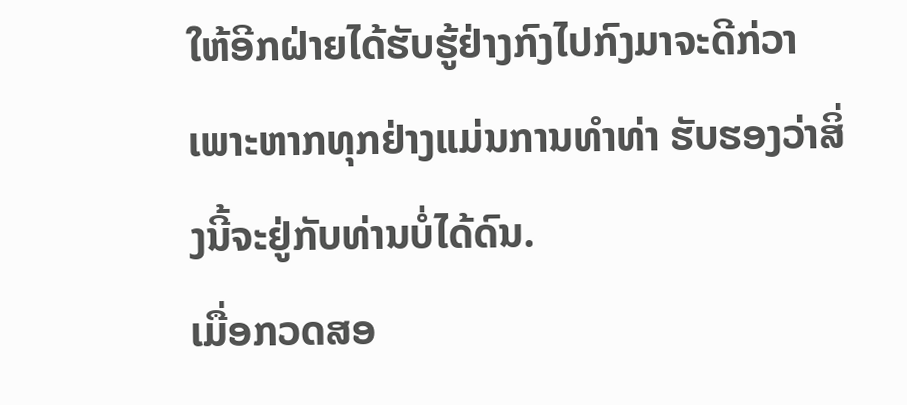ໃຫ້ອີກຝ່າຍໄດ້ຮັບຮູ້ຢ່າງກົງໄປກົງມາຈະດີກ່ວາ ເພາະຫາກທຸກຢ່າງແມ່ນການທຳທ່າ ຮັບຮອງວ່າສິ່ງນີ້ຈະຢູ່ກັບທ່ານບໍ່ໄດ້ດົນ.
ເມື່ອກວດສອ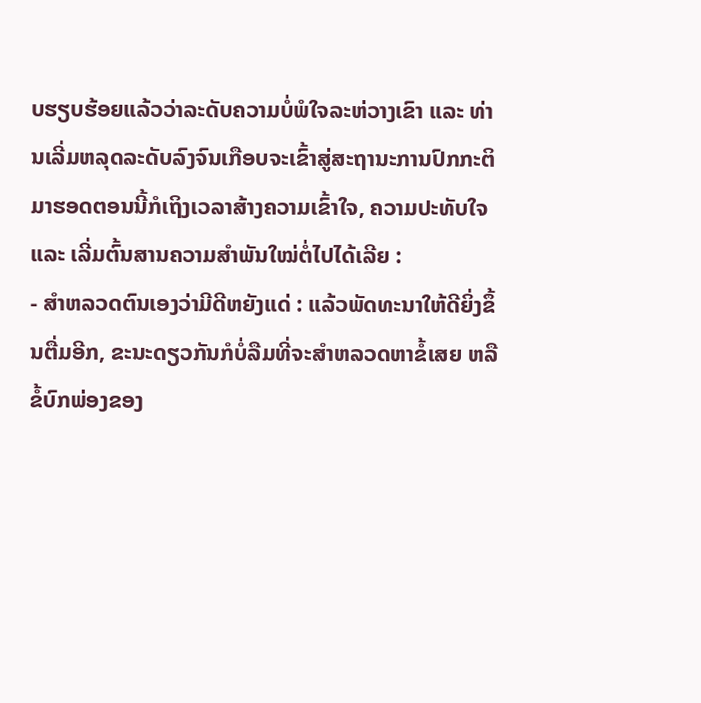ບຮຽບຮ້ອຍແລ້ວວ່າລະດັບຄວາມບໍ່ພໍໃຈລະຫ່ວາງເຂົາ ແລະ ທ່ານເລີ່ມຫລຸດລະດັບລົງຈົນເກືອບຈະເຂົ້າສູ່ສະຖານະການປົກກະຕິ ມາຮອດຕອນນີ້ກໍເຖິງເວລາສ້າງຄວາມເຂົ້າໃຈ, ຄວາມປະທັບໃຈ ແລະ ເລີ່ມຕົ້ນສານຄວາມສຳພັນໃໝ່ຕໍ່ໄປໄດ້ເລີຍ :
- ສຳຫລວດຕົນເອງວ່າມີດີຫຍັງແດ່ : ແລ້ວພັດທະນາໃຫ້ດີຍິ່ງຂຶ້ນຕື່ມອີກ, ຂະນະດຽວກັນກໍບໍ່ລືມທີ່ຈະສຳຫລວດຫາຂໍ້ເສຍ ຫລື ຂໍ້ບົກພ່ອງຂອງ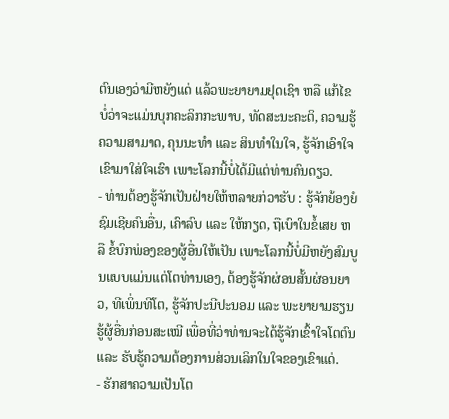ຕົນເອງວ່າມີຫຍັງແດ່ ແລ້ວພະຍາຍາມຢຸດເຊົາ ຫລື ແກ້ໄຂ ບໍ່ວ່າຈະແມ່ນບຸກຄະລິກກະພາບ, ທັດສະນະຄະຕິ, ຄວາມຮູ້ຄວາມສາມາດ, ຄຸນນະທຳ ແລະ ສິນທຳໃນໃຈ, ຮູ້ຈັກເອົາໃຈເຂົາມາໃສ່ໃຈເຮົາ ເພາະໂລກນີ້ບໍ່ໄດ້ມີແຕ່ທ່ານຄົນດຽວ.
- ທ່ານຕ້ອງຮູ້ຈັກເປັນຝ່າຍໃຫ້ຫລາຍກ່ວາຮັບ : ຮູ້ຈັກຍ້ອງຍໍຊົມເຊີຍຄົນອື່ນ, ເຄົາລົບ ແລະ ໃຫ້ກຽດ, ຖືເບົາໃນຂໍ້ເສຍ ຫລື ຂໍ້ບົກພ່ອງຂອງຜູ້ອື່ນໃຫ້ເປັນ ເພາະໂລກນີ້ບໍ່ມີຫຍັງສົມບູນແບບແມ່ນແຕ່ໂຕທ່ານເອງ, ຕ້ອງຮູ້ຈັກຜ່ອນສັ້ນຜ່ອນຍາວ, ທີເພິ່ນທີໂຕ, ຮູ້ຈັກປະນີປະນອມ ແລະ ພະຍາຍາມຮຽນຮູ້ຜູ້ອື່ນກ່ອນສະເໝີ ເພື່ອທີ່ວ່າທ່ານຈະໄດ້ຮູ້ຈັກເຂົ້າໃຈໂຕຕົນ ແລະ ຮັບຮູ້ຄວາມຕ້ອງການສ່ວນເລິກໃນໃຈຂອງເຂົາແດ່.
- ຮັກສາຄວາມເປັນໂຕ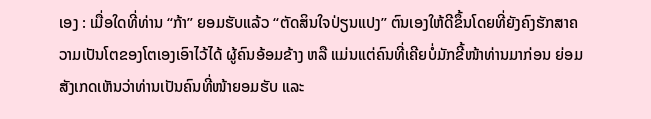ເອງ : ເມື່ອໃດທີ່ທ່ານ “ກ້າ” ຍອມຮັບແລ້ວ “ຕັດສິນໃຈປ່ຽນແປງ” ຕົນເອງໃຫ້ດີຂຶ້ນໂດຍທີ່ຍັງຄົງຮັກສາຄວາມເປັນໂຕຂອງໂຕເອງເອົາໄວ້ໄດ້ ຜູ້ຄົນອ້ອມຂ້າງ ຫລື ແມ່ນແຕ່ຄົນທີ່ເຄີຍບໍ່ມັກຂີ້ໜ້າທ່ານມາກ່ອນ ຍ່ອມສັງເກດເຫັນວ່າທ່ານເປັນຄົນທີ່ໜ້າຍອມຮັບ ແລະ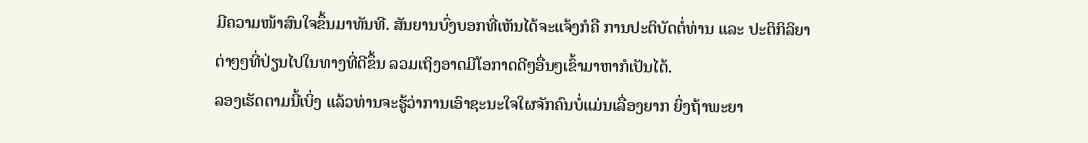ມີຄວາມໜ້າສົນໃຈຂຶ້ນມາທັນທີ. ສັນຍານບົ່ງບອກທີ່ເຫັນໄດ້ຈະແຈ້ງກໍຄື ການປະຕິບັດຕໍ່ທ່ານ ແລະ ປະຕິກິລິຍາຕ່າໆໆທີ່ປ່ຽນໄປໃນທາງທີ່ດີຂຶ້ນ ລວມເຖິງອາດມີໂອກາດດີໆອື່ນໆເຂົ້າມາຫາກໍເປັນໄດ້.
ລອງເຮັດຕາມນີ້ເບິ່ງ ແລ້ວທ່ານຈະຮູ້ວ່າການເອົາຊະນະໃຈໃຜຈັກຄົນບໍ່ແມ່ນເລື່ອງຍາກ ຍິ່ງຖ້າພະຍາ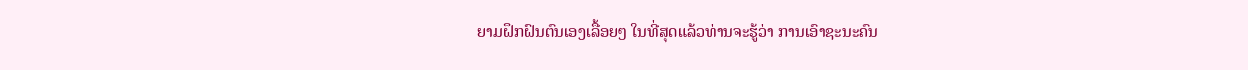ຍາມຝຶກຝົນຕົນເອງເລື້ອຍໆ ໃນທີ່ສຸດແລ້ວທ່ານຈະຮູ້ວ່າ ການເອົາຊະນະຄົນ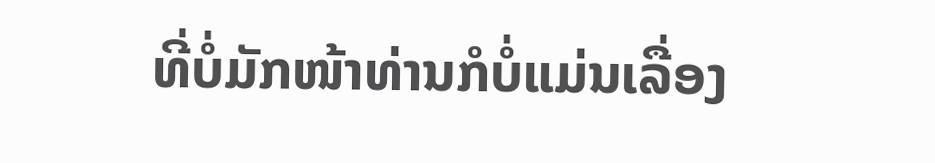ທີ່ບໍ່ມັກໜ້າທ່ານກໍບໍ່ແມ່ນເລື່ອງ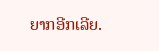ຍາກອີກເລີຍ.